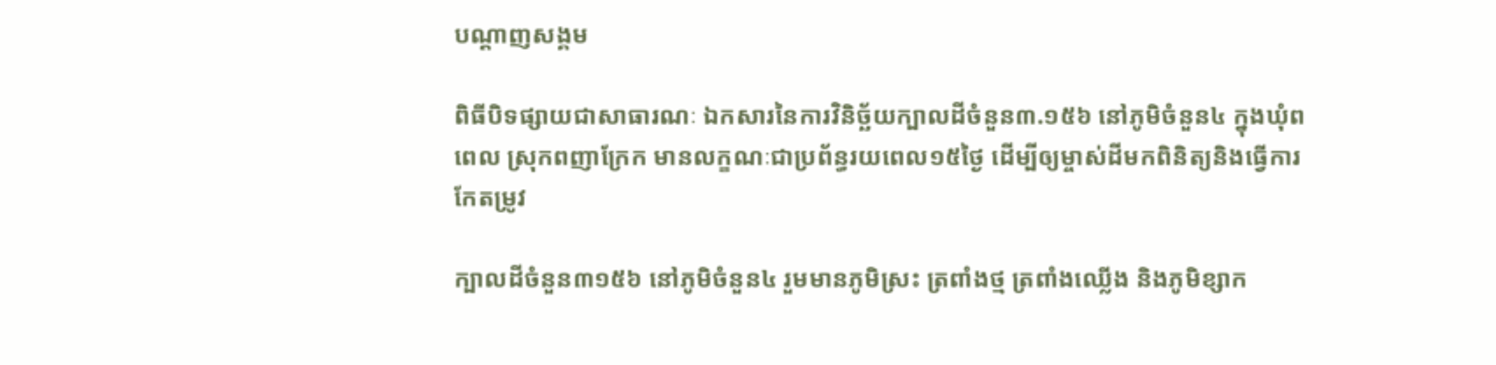បណ្តាញសង្គម

ពិធីបិទផ្សាយជាសាធារណៈ ឯកសារនៃការវិនិច្ឆ័យក្បាលដីចំនួន៣.១៥៦ នៅភូមិចំនួន៤ ក្នុងឃុំពពេល ស្រុកពញាក្រែក មានលក្ខណៈជាប្រព័ន្ធរយពេល១៥ថ្ងៃ ដើម្បីឲ្យម្ចាស់ដីមកពិនិត្យនិងធ្វើការកែតម្រូវ

ក្បាលដីចំនួន៣១៥៦ នៅភូមិចំនួន៤ រួមមានភូមិស្រះ ត្រពាំងថ្ម ត្រពាំងឈ្លើង និងភូមិខ្សាក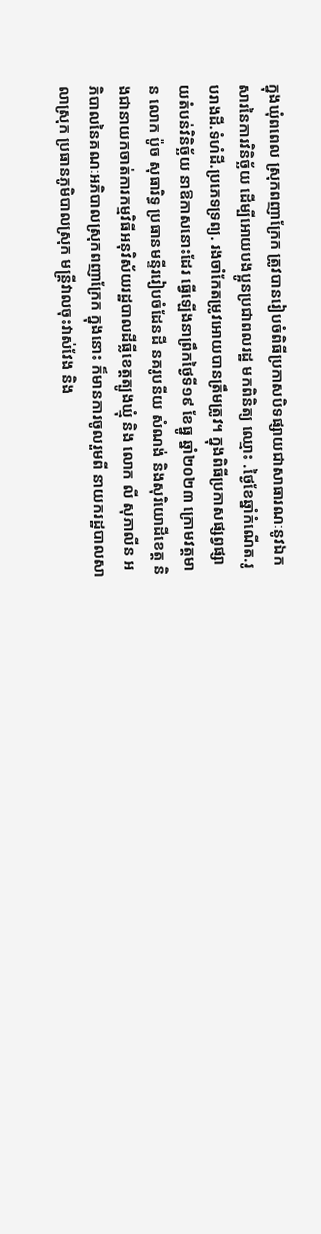ក្នុងឃុំពពេល ស្រុកពញាក្រែក ត្រូវបានរៀបចំពិធីប្រកាសបិទផ្សាយជាសាធារណៈនូវឯកសារនៃការវិនិច្ឆ័យ ដើម្បីអោយបងប្អូនប្រជាពលរដ្ឋ មកពិនិត្យ ឈ្មោះ .ថ្ងៃខែឆ្នាំកំណើត.រូបរាងដី.ទំហំដី.ប្រភេទទ្រព្យ. រងចាំកែតម្រូវអោយបានត្រឹមត្រូវ។ ក្នុងពិធីប្រកាសផ្សព្វផ្សាយតំបន់វិនិច្ឆ័យ នាឱកាសនោះដែរ ធ្វើឡើងនាព្រឹកថ្ងៃទី១៩ ខែធ្នូ ឆ្នាំ២០២៣ ក្រោមវត្តមាន លោក ប៉ូច សុធារិទ្ធ ប្រធានមន្ទីររៀបចំដែនដី នគរូបនីយ សំណង់ និងសុរិយោដីខេត្ត និងជានាយកចាត់ការកម្មវិធីអនុវិស័យរដ្ឋបាលដីធ្លីខេត្តត្បូងឃ្មុំ និង លោក លី សុភាលីន អភិបាលនៃគណៈអភិបាលស្រុកពញាក្រែក ក្នុងនោះ ក៏មានការចូលរួមពី នាយករដ្ឋបាលសាលាស្រុក ប្រធានភូមិបាលស្រុក មន្ត្រីវាលចុះវាស់វែង និង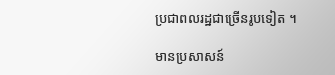ប្រជាពលរដ្ឋជាច្រើនរូបទៀត ។

មានប្រសាសន៍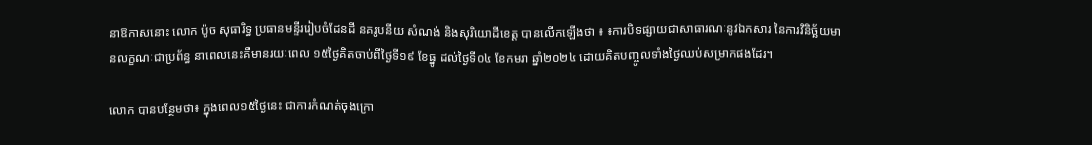នាឱកាសនោះ លោក ប៉ូច សុធារិទ្ធ ប្រធានមន្ទីររៀបចំដែនដី នគរូបនីយ សំណង់ និងសុរិយោដីខេត្ត បានលើកឡើងថា ៖ ៖ការបិទផ្សាយជាសាធារណៈនូវឯកសារ នៃការវិនិច្ឆ័យមានលក្ខណៈជាប្រព័ន្ធ នាពេលនេះគឺមានរយៈពេល ១៥ថ្ងៃគិតចាប់ពីថ្ងៃទី១៩ ខែធ្នូ ដល់ថ្ងៃទី០៤ ខែកមរា ឆ្នាំ២០២៤ ដោយគិតបញ្ចូលទាំងថ្ងៃឈប់សម្រាកផងដែរ។

លោក បានបន្ថែមថា៖ ក្នុងពេល១៥ថ្ងៃនេះ ជាការកំណត់ចុងក្រោ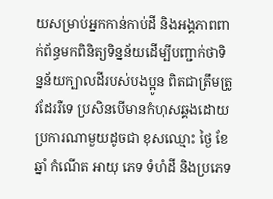យសម្រាប់អ្នកកាន់កាប់ដី និងអង្គភាពពាក់ព័ន្ធមកពិនិត្យទិន្នន័យដើម្បីបញ្ជាក់ថាទិន្នន័យក្បាលដីរបស់បងប្អូន ពិតជាត្រឹមត្រូវដែររឺទេ ប្រសិនបើមានកំហុសឆ្គងដោយប្រការណាមួយដូចជា ខុសឈ្មោះ ថ្ងៃ ខែ ឆ្នាំ កំណើត អាយុ ភេទ ទំហំដី និងប្រភេទ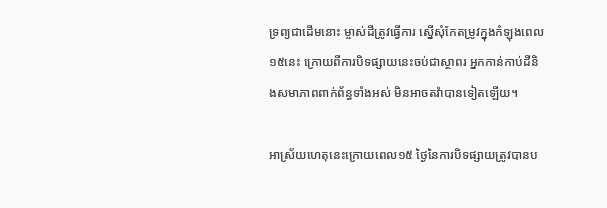ទ្រព្យជាដើមនោះ ម្ចាស់ដីត្រូវធ្វើការ ស្នើសុំកែតម្រូវក្នុងកំឡុងពេល១៥នេះ ក្រោយពីការបិទផ្សាយនេះចប់ជាស្ថាពរ អ្នកកាន់កាប់ដីនិងសមាភាពពាក់ព័ន្ធទាំងអស់ មិនអាចតវ៉ាបានទៀតឡើយ។

អាស្រ័យហេតុនេះក្រោយពេល១៥ ថ្ងៃនៃការបិទផ្សាយត្រូវបានប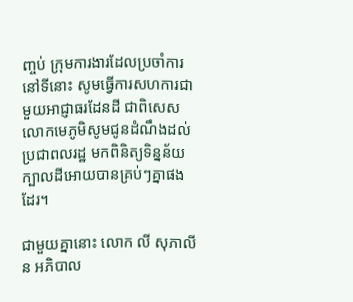ញ្ចប់ ក្រុមការងារដែលប្រចាំការនៅទីនោះ សូមធ្វើការសហការជាមួយអាជ្ញាធរដែនដី ជាពិសេសលោកមេភូមិសូមជូនដំណឹងដល់ប្រជាពលរដ្ឋ មកពិនិត្យទិន្នន័យក្បាលដីអោយបានគ្រប់ៗគ្នាផងដែរ។

ជាមួយគ្នានោះ លោក លី សុភាលីន អភិបាល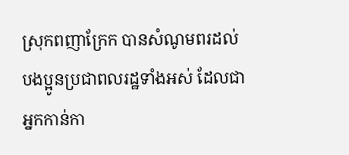ស្រុកពញាក្រែក បានសំណូមពរដល់ បងប្អូនប្រជាពលរដ្ឋទាំងអស់ ដែលជាអ្នកកាន់កា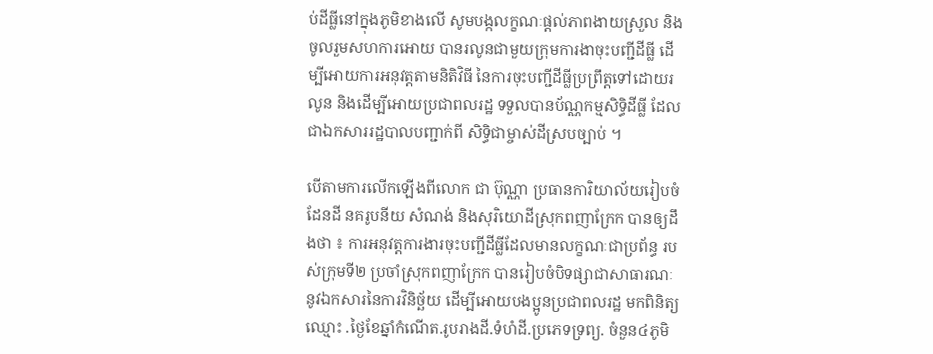ប់ដីធ្លីនៅក្នុងភូមិខាងលើ សូមបង្កលក្ខណៈផ្ដល់ភាពងាយស្រួល និងចូលរួមសហការអោយ បានរលូនជាមួយក្រុមការងាចុះបញ្ជីដីធ្លី ដើម្បីអោយការអនុវត្តតាមនិតិវិធី នៃការចុះបញ្ជីដីធ្លីប្រព្រឹត្តទៅដោយរលូន និងដើម្បីអោយប្រជាពលរដ្ឋ ទទួលបានប័ណ្ណកម្មសិទ្ធិដីធ្លី ដែលជាឯកសាររដ្ឋបាលបញ្ជាក់ពី សិទ្ធិជាម្ចាស់ដីស្របច្បាប់ ។

បើតាមការលើកឡើងពីលោក ជា ប៊ុណ្ណា ប្រធានការិយាល័យរៀបចំដែនដី នគរូបនីយ សំណង់ និងសុរិយោដីស្រុកពញាក្រែក បានឲ្យដឹងថា ៖ ការអនុវត្តការងារចុះបញ្ជីដីធ្លីដែលមានលក្ខណៈជាប្រព័ន្ធ របស់ក្រុមទី២ ប្រចាំស្រុកពញាក្រែក បានរៀបចំបិទផ្សាជាសាធារណៈនូវឯកសារនៃការវិនិច្ឆ័យ ដើម្បីអោយបងប្អូនប្រជាពលរដ្ឋ មកពិនិត្យ ឈ្មោះ .ថ្ងៃខែឆ្នាំកំណើត.រូបរាងដី.ទំហំដី.ប្រភេទទ្រព្យ. ចំនួន៤ភូមិ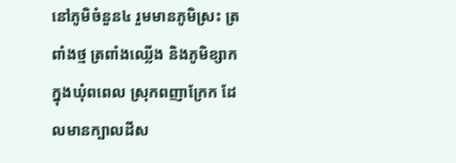នៅភូមិចំនួន៤ រួមមានភូមិស្រះ ត្រពាំងថ្ម ត្រពាំងឈ្លើង និងភូមិខ្សាក ក្នុងឃុំពពេល ស្រុកពញាក្រែក ដែលមានក្បាលដីស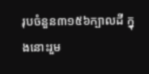រុបចំនួន៣១៥៦ក្បាលដី ក្នុងនោះរួម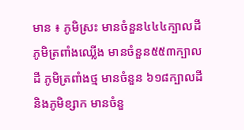មាន ៖ ភូមិស្រះ មានចំនួន៤៤៤ក្បាលដី ភូមិត្រពាំងឈ្លើង មានចំនួន៥៥៣ក្បាលដី ភូមិត្រពាំងថ្ម មានចំនួន ៦១៨ក្បាលដី និងភូមិខ្សាក មានចំនួ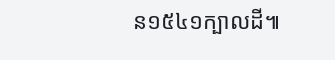ន១៥៤១ក្បាលដី៕